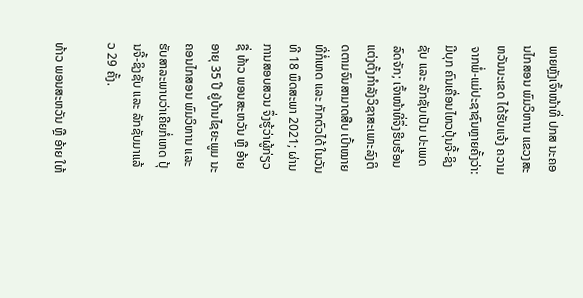ພາຍຫຼັງເຈົ້າໜ້າທີ່ ປກສ ນະຄອນໄກສອນ ພົມວິຫານ ແຂວງສະຫວັນນະເຂດ ໄດ້ຮັບແຈ້ງ ຄວາມຈາກພໍ່-ແມ່ປະຊາຊົນຫຼາຍຄັ້ງວ່າ: ມີບຸກ ຄົນເຄື່ອນໄຫວປຸ້ນຈີ້-ຊິງຊັບ ແລະ ລັກຊັບເປັນ ປະເພດລົດຈັກ; ເຈົ້າໜ້າທີ່ຈຶ່ງຮີບຮ້ອນແຕ່ງຕັ້ງກຳລັງວິຊາສະເພາະລົງຕິດຕາມຈົນສາມາດສືບ ເປົ້າໝາຍທີ່ກໍ່ເຫດ ແລະ ກັກຕົວໄດ້ ໃນວັນທີ 18 ພຶດສະພາ 2021; ຜ່ານການສອບສວນ ຈຶ່ງຮູ້ວ່າຜູ້ກ່ຽວຊື່ ທ້າວ ພອນສະຫວັນ ຫຼື ອ້າຍ ອາຍຸ 35 ປີ ຢູ່ບ້ານໄຊຍະພູມ ນະຄອນໄກສອນ ພົມວິຫານ ແລະ ຮັບສາລະພາບວ່າເຄີຍກໍ່ເຫດ ປຸ້ນຈີ້-ຊິງຊັບ ແລະ ລັກຊັບມາແລ້ວ 29 ຄັ້ງ.

ທ້າວ ພອນສະຫວັນ ຫຼື ອ້າຍ ໃຫ້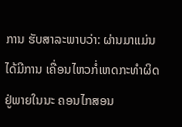ການ ຮັບສາລະພາບວ່າ: ຜ່ານມາແມ່ນໄດ້ມີການ ເຄື່ອນໄຫວກໍ່ເຫດກະທໍາຜິດຢູ່ພາຍໃນນະ ຄອນໄກສອນ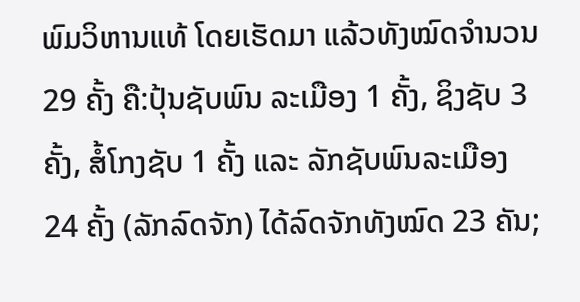ພົມວິຫານແທ້ ໂດຍເຮັດມາ ແລ້ວທັງໝົດຈໍານວນ 29 ຄັ້ງ ຄື:ປຸ້ນຊັບພົນ ລະເມືອງ 1 ຄັ້ງ, ຊິງຊັບ 3 ຄັ້ງ, ສໍ້ໂກງຊັບ 1 ຄັ້ງ ແລະ ລັກຊັບພົນລະເມືອງ 24 ຄັ້ງ (ລັກລົດຈັກ) ໄດ້ລົດຈັກທັງໝົດ 23 ຄັນ;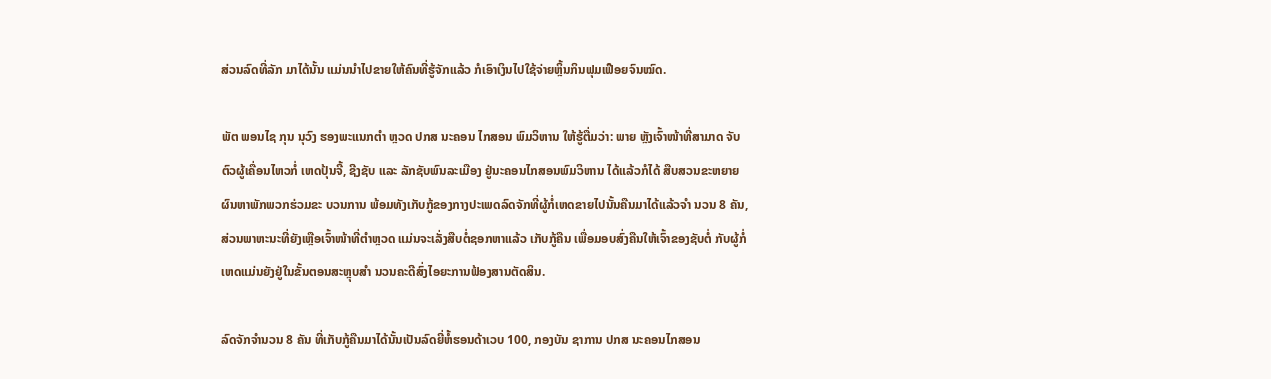ສ່ວນລົດທີ່ລັກ ມາໄດ້ນັ້ນ ແມ່ນນຳໄປຂາຍໃຫ້ຄົນທີ່ຮູ້ຈັກແລ້ວ ກໍເອົາເງິນໄປໃຊ້ຈ່າຍຫຼິ້ນກິນຟຸມເຟືອຍຈົນໝົດ.

ພັຕ ພອນໄຊ ກຸນ ນຸວົງ ຮອງພະແນກຕຳ ຫຼວດ ປກສ ນະຄອນ ໄກສອນ ພົມວິຫານ ໃຫ້ຮູ້ຕື່ມວ່າ: ພາຍ ຫຼັງເຈົ້າໜ້າທີ່ສາມາດ ຈັບຕົວຜູ້ເຄື່ອນໄຫວກໍ່ ເຫດປຸ້ນຈີ້, ຊີງຊັບ ແລະ ລັກຊັບພົນລະເມືອງ ຢູ່ນະຄອນໄກສອນພົມວິຫານ ໄດ້ແລ້ວກໍໄດ້ ສືບສວນຂະຫຍາຍຜົນຫາພັກພວກຮ່ວມຂະ ບວນການ ພ້ອມທັງເກັບກູ້ຂອງກາງປະເພດລົດຈັກທີ່ຜູ້ກໍ່ເຫດຂາຍໄປນັ້ນຄືນມາໄດ້ແລ້ວຈໍາ ນວນ 8 ຄັນ, ສ່ວນພາຫະນະທີ່ຍັງເຫຼືອເຈົ້າໜ້າທີ່ຕໍາຫຼວດ ແມ່ນຈະເລັ່ງສືບຕໍ່ຊອກຫາແລ້ວ ເກັບກູ້ຄືນ ເພື່ອມອບສົ່ງຄືນໃຫ້ເຈົ້າຂອງຊັບຕໍ່ ກັບຜູ້ກໍ່ເຫດແມ່ນຍັງຢູ່ໃນຂັ້ນຕອນສະຫຼຸບສຳ ນວນຄະດີສົ່ງໄອຍະການຟ້ອງສານຕັດສິນ.

ລົດຈັກຈຳນວນ 8 ຄັນ ທີ່ເກັບກູ້ຄືນມາໄດ້ນັ້ນເປັນລົດຍີ່ຫໍ້ຮອນດ້າເວບ 100, ກອງບັນ ຊາການ ປກສ ນະຄອນໄກສອນ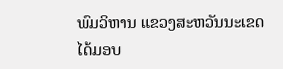ພົມວິຫານ ແຂວງສະຫວັນນະເຂດ ໄດ້ມອບ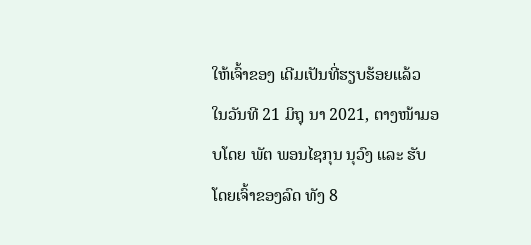ໃຫ້ເຈົ້າຂອງ ເດີມເປັນທີ່ຮຽບຮ້ອຍແລ້ວ ໃນວັນທີ 21 ມິຖຸ ນາ 2021, ຕາງໜ້າມອບໂດຍ ພັຕ ພອນໄຊກຸນ ນຸວົງ ແລະ ຮັບໂດຍເຈົ້າຂອງລົດ ທັງ 8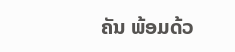ຄັນ ພ້ອມດ້ວ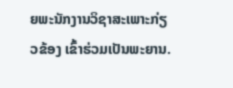ຍພະນັກງານວິຊາສະເພາະກ່ຽວຂ້ອງ ເຂົ້າຮ່ວມເປັນພະຍານ.